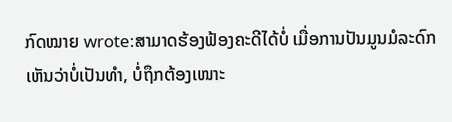ກົດໝາຍ wrote:ສາມາດຮ້ອງຟ້ອງຄະດີໄດ້ບໍ່ ເມື່ອການປັນມູນມໍລະດົກ ເຫັນວ່າບໍ່ເປັນທຳ, ບໍ່ຖຶກຕ້ອງເໜາະ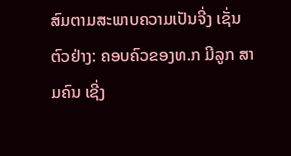ສົມຕາມສະພາບຄວາມເປັນຈີ່ງ ເຊັ່ນຕົວຢ່າງ: ຄອບຄົວຂອງທ.ກ ມີລູກ ສາມຄົນ ເຊີ່ງ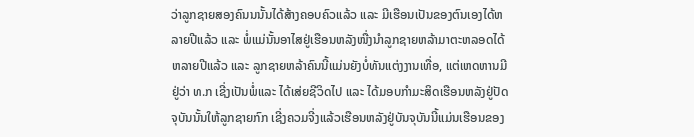ວ່າລູກຊາຍສອງຄົນນນັ້ນໄດ້ສ້າງຄອບຄົວແລ້ວ ແລະ ມີເຮືອນເປັນຂອງຕົນເອງໄດ້ຫລາຍປີແລ້ວ ແລະ ພໍ່ແມ່ນັ້ນອາໄສຢູ່ເຮືອນຫລັງໜື່ງນຳລູກຊາຍຫລ້າມາຕະຫລອດໄດ້ຫລາຍປີແລ້ວ ແລະ ລູກຊາຍຫລ້າຄົນນີ້ແມ່ນຍັງບໍ່ທັນແຕ່ງງານເທື່ອ, ແຕ່ເຫດຫານມີຢູ່ວ່າ ທ.ກ ເຊີ່ງເປັນພໍ່ແລະ ໄດ້ເສ່ຍຊີວິດໄປ ແລະ ໄດ້ມອບກຳມະສິດເຮືອນຫລັງຢູ່ປັດຈຸບັນນັ້ນໃຫ້ລູກຊາຍກົກ ເຊີ່ງຄວມຈີ່ງແລ້ວເຮືອນຫລັງຢູ່ບັນຈຸບັນນີ້ແມ່ນເຮືອນຂອງ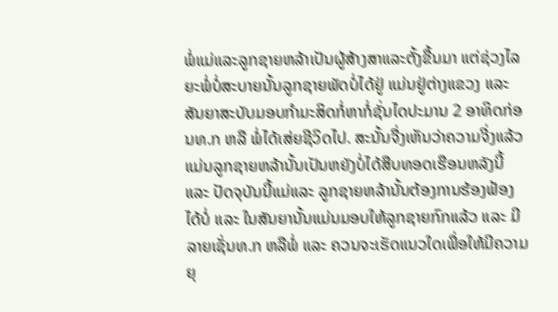ພໍ່ແມ່ແລະລູກຊາຍຫລ້າເປັນຜູ້ສ້າງສາແລະຕັ້ງຂື້ນມາ ແຕ່ຊ່ວງໄລຍະພໍ່ບໍ່ສະບາຍນັ້ນລູກຊາຍພັດບໍ່ໄດ້ຢູ່ ແມ່ນຢູ່ຕ່າງແຂວງ ແລະ ສັນຍາສະບັບມອບກຳມະສິດກໍ່ຫາກໍ່ຊັ່ນໄດປະມານ 2 ອາທິດກ່ອນທ.ກ ຫລື ພໍ່ໄດ້ເສ່ຍຊີວິດໄປ. ສະນັ້ນຈື່ງເຫັນວ່າຄວາມຈີ່ງແລ້ວແມ່ນລູກຊາຍຫລ້ານັ້ນເປັນຫຍັງບໍ່ໄດ້ສືບທອດເຮືອນຫລັງນີ້ ແລະ ປັດຈຸບັນນີ້ແມ່ແລະ ລູກຊາຍຫລ້ານັ້ນຕ້ອງການຮ້ອງຟ້ອງໄດ້ບໍ່ ແລະ ໃນສັນຍານັ້ນແມ່ນມອບໃຫ້ລູກຊາຍກົກແລ້ວ ແລະ ມີລາຍເຊັ່ນທ.ກ ຫລືພໍ່ ແລະ ຄວນຈະເຮັດແນວໃດເພື່ອໃຫ້ມີຄວາມຍຸ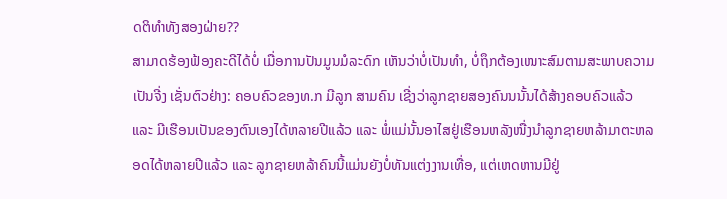ດຕິທຳທັງສອງຝ່າຍ??
ສາມາດຮ້ອງຟ້ອງຄະດີໄດ້ບໍ່ ເມື່ອການປັນມູນມໍລະດົກ ເຫັນວ່າບໍ່ເປັນທຳ, ບໍ່ຖຶກຕ້ອງເໜາະສົມຕາມສະພາບຄວາມເປັນຈີ່ງ ເຊັ່ນຕົວຢ່າງ: ຄອບຄົວຂອງທ.ກ ມີລູກ ສາມຄົນ ເຊີ່ງວ່າລູກຊາຍສອງຄົນນນັ້ນໄດ້ສ້າງຄອບຄົວແລ້ວ ແລະ ມີເຮືອນເປັນຂອງຕົນເອງໄດ້ຫລາຍປີແລ້ວ ແລະ ພໍ່ແມ່ນັ້ນອາໄສຢູ່ເຮືອນຫລັງໜື່ງນຳລູກຊາຍຫລ້າມາຕະຫລອດໄດ້ຫລາຍປີແລ້ວ ແລະ ລູກຊາຍຫລ້າຄົນນີ້ແມ່ນຍັງບໍ່ທັນແຕ່ງງານເທື່ອ, ແຕ່ເຫດຫານມີຢູ່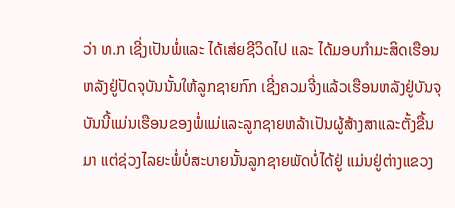ວ່າ ທ.ກ ເຊີ່ງເປັນພໍ່ແລະ ໄດ້ເສ່ຍຊີວິດໄປ ແລະ ໄດ້ມອບກຳມະສິດເຮືອນຫລັງຢູ່ປັດຈຸບັນນັ້ນໃຫ້ລູກຊາຍກົກ ເຊີ່ງຄວມຈີ່ງແລ້ວເຮືອນຫລັງຢູ່ບັນຈຸບັນນີ້ແມ່ນເຮືອນຂອງພໍ່ແມ່ແລະລູກຊາຍຫລ້າເປັນຜູ້ສ້າງສາແລະຕັ້ງຂື້ນມາ ແຕ່ຊ່ວງໄລຍະພໍ່ບໍ່ສະບາຍນັ້ນລູກຊາຍພັດບໍ່ໄດ້ຢູ່ ແມ່ນຢູ່ຕ່າງແຂວງ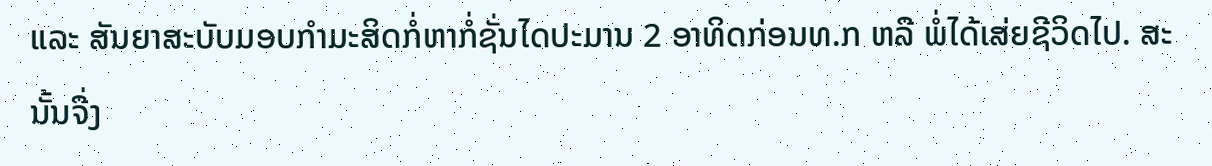ແລະ ສັນຍາສະບັບມອບກຳມະສິດກໍ່ຫາກໍ່ຊັ່ນໄດປະມານ 2 ອາທິດກ່ອນທ.ກ ຫລື ພໍ່ໄດ້ເສ່ຍຊີວິດໄປ. ສະນັ້ນຈື່ງ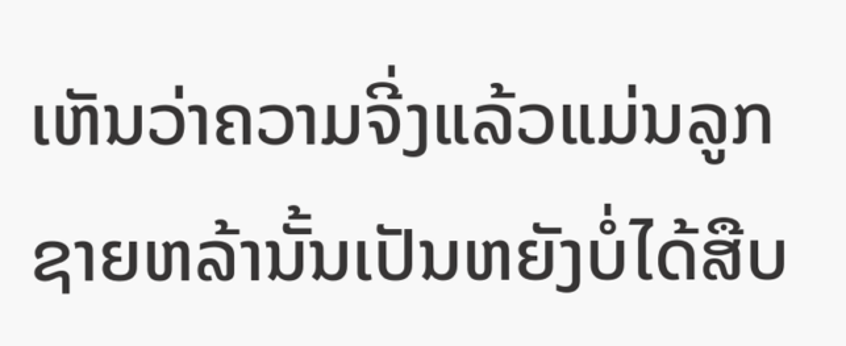ເຫັນວ່າຄວາມຈີ່ງແລ້ວແມ່ນລູກຊາຍຫລ້ານັ້ນເປັນຫຍັງບໍ່ໄດ້ສືບ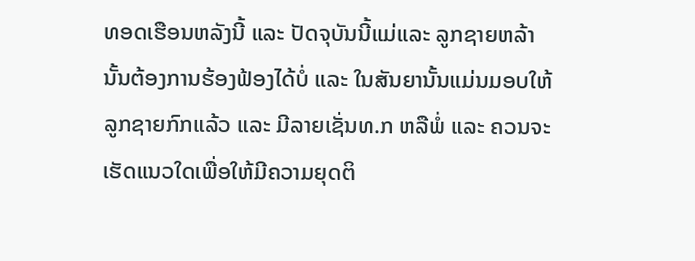ທອດເຮືອນຫລັງນີ້ ແລະ ປັດຈຸບັນນີ້ແມ່ແລະ ລູກຊາຍຫລ້ານັ້ນຕ້ອງການຮ້ອງຟ້ອງໄດ້ບໍ່ ແລະ ໃນສັນຍານັ້ນແມ່ນມອບໃຫ້ລູກຊາຍກົກແລ້ວ ແລະ ມີລາຍເຊັ່ນທ.ກ ຫລືພໍ່ ແລະ ຄວນຈະເຮັດແນວໃດເພື່ອໃຫ້ມີຄວາມຍຸດຕິ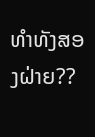ທຳທັງສອງຝ່າຍ??